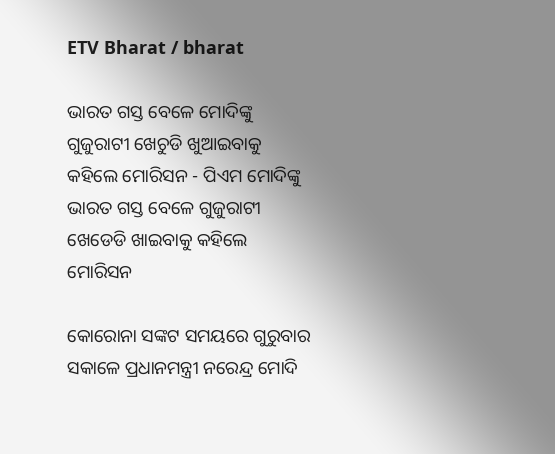ETV Bharat / bharat

ଭାରତ ଗସ୍ତ ବେଳେ ମୋଦିଙ୍କୁ ଗୁଜୁରାଟୀ ଖେଚୁଡି ଖୁଆଇବାକୁ କହିଲେ ମୋରିସନ - ପିଏମ ମୋଦିଙ୍କୁ ଭାରତ ଗସ୍ତ ବେଳେ ଗୁଜୁରାଟୀ ଖେଡେଡି ଖାଇବାକୁ କହିଲେ ମୋରିସନ

କୋରୋନା ସଙ୍କଟ ସମୟରେ ଗୁରୁବାର ସକାଳେ ପ୍ରଧାନମନ୍ତ୍ରୀ ନରେନ୍ଦ୍ର ମୋଦି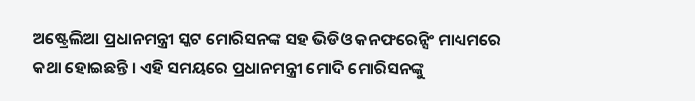ଅଷ୍ଟ୍ରେଲିଆ ପ୍ରଧାନମନ୍ତ୍ରୀ ସ୍କଟ ମୋରିସନଙ୍କ ସହ ଭିଡିଓ କନଫରେନ୍ସିଂ ମାଧ୍ୟମରେ କଥା ହୋଇଛନ୍ତି । ଏହି ସମୟରେ ପ୍ରଧାନମନ୍ତ୍ରୀ ମୋଦି ମୋରିସନଙ୍କୁ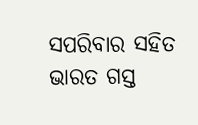ସପରିବାର ସହିତ ଭାରତ ଗସ୍ତ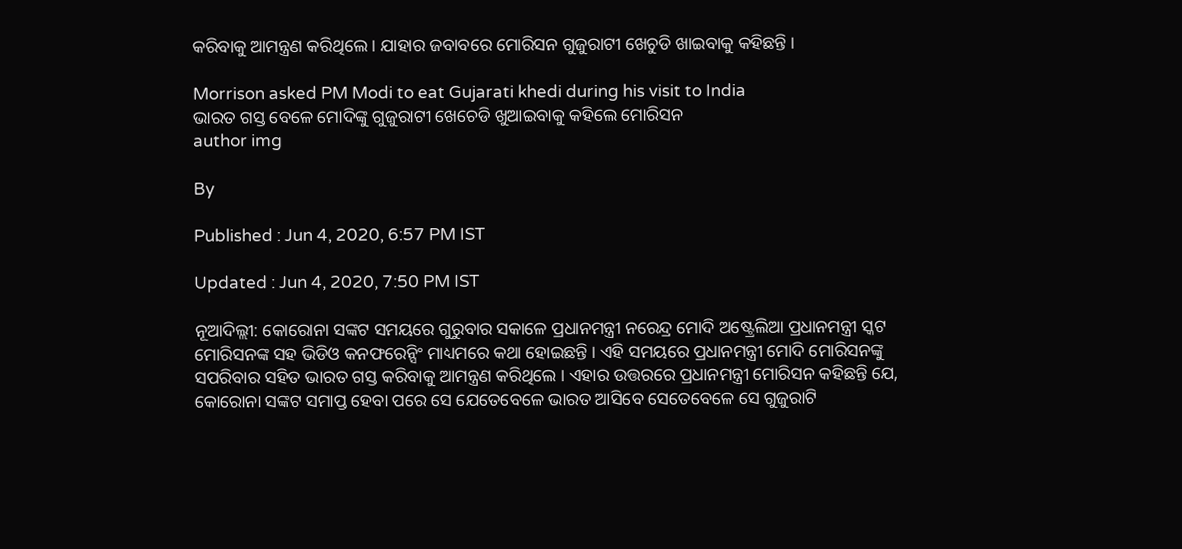କରିବାକୁ ଆମନ୍ତ୍ରଣ କରିଥିଲେ । ଯାହାର ଜବାବରେ ମୋରିସନ ଗୁଜୁରାଟୀ ଖେଚୁଡି ଖାଇବାକୁ କହିଛନ୍ତି ।

Morrison asked PM Modi to eat Gujarati khedi during his visit to India
ଭାରତ ଗସ୍ତ ବେଳେ ମୋଦିଙ୍କୁ ଗୁଜୁରାଟୀ ଖେଚେଡି ଖୁଆଇବାକୁ କହିଲେ ମୋରିସନ
author img

By

Published : Jun 4, 2020, 6:57 PM IST

Updated : Jun 4, 2020, 7:50 PM IST

ନୂଆଦିଲ୍ଲୀ: କୋରୋନା ସଙ୍କଟ ସମୟରେ ଗୁରୁବାର ସକାଳେ ପ୍ରଧାନମନ୍ତ୍ରୀ ନରେନ୍ଦ୍ର ମୋଦି ଅଷ୍ଟ୍ରେଲିଆ ପ୍ରଧାନମନ୍ତ୍ରୀ ସ୍କଟ ମୋରିସନଙ୍କ ସହ ଭିଡିଓ କନଫରେନ୍ସିଂ ମାଧ୍ୟମରେ କଥା ହୋଇଛନ୍ତି । ଏହି ସମୟରେ ପ୍ରଧାନମନ୍ତ୍ରୀ ମୋଦି ମୋରିସନଙ୍କୁ ସପରିବାର ସହିତ ଭାରତ ଗସ୍ତ କରିବାକୁ ଆମନ୍ତ୍ରଣ କରିଥିଲେ । ଏହାର ଉତ୍ତରରେ ପ୍ରଧାନମନ୍ତ୍ରୀ ମୋରିସନ କହିଛନ୍ତି ଯେ, କୋରୋନା ସଙ୍କଟ ସମାପ୍ତ ହେବା ପରେ ସେ ଯେତେବେଳେ ଭାରତ ଆସିବେ ସେତେବେଳେ ସେ ଗୁଜୁରାଟି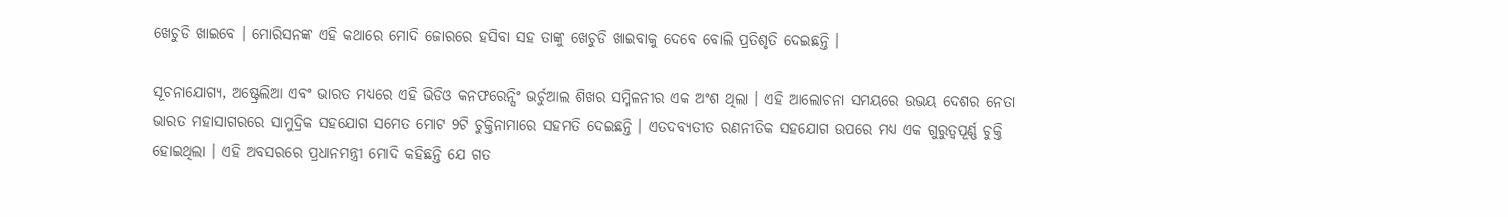ଖେଚୁଡି ଖାଇବେ । ମୋରିସନଙ୍କ ଏହି କଥାରେ ମୋଦି ଜୋରରେ ହସିବା ସହ ତାଙ୍କୁ ଖେଚୁଡି ଖାଇବାକୁ ଦେବେ ବୋଲି ପ୍ରତିଶୃତି ଦେଇଛନ୍ତି ।

ସୂଚନାଯୋଗ୍ୟ, ଅଷ୍ଟ୍ରେଲିଆ ଏବଂ ଭାରତ ମଧ୍ୟରେ ଏହି ଭିଡିଓ କନଫରେନ୍ସିଂ ଭର୍ଚୁଆଲ ଶିଖର ସମ୍ମିଳନୀର ଏକ ଅଂଶ ଥିଲା । ଏହି ଆଲୋଚନା ସମୟରେ ଉଭୟ ଦେଶର ନେତା ଭାରତ ମହାସାଗରରେ ସାମୁଦ୍ରିକ ସହଯୋଗ ସମେତ ମୋଟ 9ଟି ଚୁକ୍ତିନାମାରେ ସହମତି ଦେଇଛନ୍ତି । ଏତଦବ୍ୟତୀତ ରଣନୀତିକ ସହଯୋଗ ଉପରେ ମଧ୍ୟ ଏକ ଗୁରୁତ୍ୱପୂର୍ଣ୍ଣ ଚୁକ୍ତି ହୋଇଥିଲା । ଏହି ଅବସରରେ ପ୍ରଧାନମନ୍ତ୍ରୀ ମୋଦି କହିଛନ୍ତି ଯେ ଗତ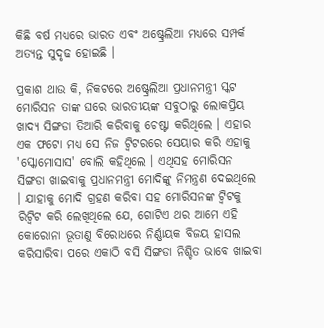କିଛି ବର୍ଷ ମଧ୍ୟରେ ଭାରତ ଏବଂ ଅଷ୍ଟ୍ରେଲିଆ ମଧ୍ୟରେ ସମ୍ପର୍କ ଅତ୍ୟନ୍ତ ସୁଦୃଢ ହୋଇଛି ।

ପ୍ରକାଶ ଥାଉ କି, ନିକଟରେ ଅଷ୍ଟ୍ରେଲିଆ ପ୍ରଧାନମନ୍ତ୍ରୀ ସ୍କଟ ମୋରିସନ ତାଙ୍କ ଘରେ ଭାରତୀୟଙ୍କ ସବୁଠାରୁ ଲୋକପ୍ରିୟ ଖାଦ୍ୟ ସିଙ୍ଗଡା ତିଆରି କରିବାକୁ ଚେଷ୍ଟା କରିଥିଲେ । ଏହାର ଏକ ଫଟୋ ମଧ୍ୟ ସେ ନିଜ ଟ୍ୱିଟରରେ ସେୟାର କରି ଏହାକୁ 'ସ୍କୋମୋସାସ' ବୋଲି କହିଥିଲେ । ଏଥିସହ ମୋରିସନ ସିଙ୍ଗଡା ଖାଇବାକୁ ପ୍ରଧାନମନ୍ତ୍ରୀ ମୋଦିଙ୍କୁ ନିମନ୍ତ୍ରଣ ଦେଇଥିଲେ । ଯାହାକୁ ମୋଦି ଗ୍ରହଣ କରିବା ସହ ମୋରିସନଙ୍କ ଟ୍ବିଟକୁ ରିଟ୍ବିଟ କରି ଲେଖିଥିଲେ ଯେ, ଗୋଟିଏ ଥର ଆମେ ଏହି କୋରୋନା ଭୂତାଣୁ ବିରୋଧରେ ନିର୍ଣ୍ଣାୟକ ବିଜୟ ହାସଲ କରିସାରିବା ପରେ ଏକାଠି ବସି ସିଙ୍ଗଡା ନିଶ୍ଚିତ ଭାବେ ଖାଇବା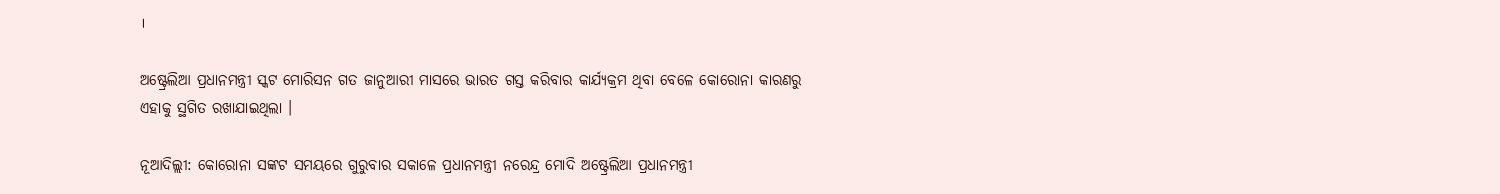।

ଅଷ୍ଟ୍ରେଲିଆ ପ୍ରଧାନମନ୍ତ୍ରୀ ସ୍କଟ ମୋରିସନ ଗତ ଜାନୁଆରୀ ମାସରେ ଭାରତ ଗସ୍ତ କରିବାର କାର୍ଯ୍ୟକ୍ରମ ଥିବା ବେଳେ କୋରୋନା କାରଣରୁ ଏହାକୁ ସ୍ଥଗିତ ରଖାଯାଇଥିଲା ।

ନୂଆଦିଲ୍ଲୀ: କୋରୋନା ସଙ୍କଟ ସମୟରେ ଗୁରୁବାର ସକାଳେ ପ୍ରଧାନମନ୍ତ୍ରୀ ନରେନ୍ଦ୍ର ମୋଦି ଅଷ୍ଟ୍ରେଲିଆ ପ୍ରଧାନମନ୍ତ୍ରୀ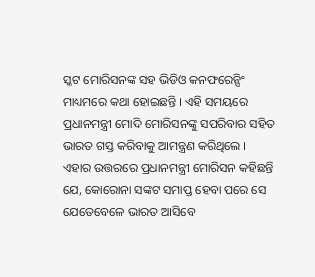ସ୍କଟ ମୋରିସନଙ୍କ ସହ ଭିଡିଓ କନଫରେନ୍ସିଂ ମାଧ୍ୟମରେ କଥା ହୋଇଛନ୍ତି । ଏହି ସମୟରେ ପ୍ରଧାନମନ୍ତ୍ରୀ ମୋଦି ମୋରିସନଙ୍କୁ ସପରିବାର ସହିତ ଭାରତ ଗସ୍ତ କରିବାକୁ ଆମନ୍ତ୍ରଣ କରିଥିଲେ । ଏହାର ଉତ୍ତରରେ ପ୍ରଧାନମନ୍ତ୍ରୀ ମୋରିସନ କହିଛନ୍ତି ଯେ, କୋରୋନା ସଙ୍କଟ ସମାପ୍ତ ହେବା ପରେ ସେ ଯେତେବେଳେ ଭାରତ ଆସିବେ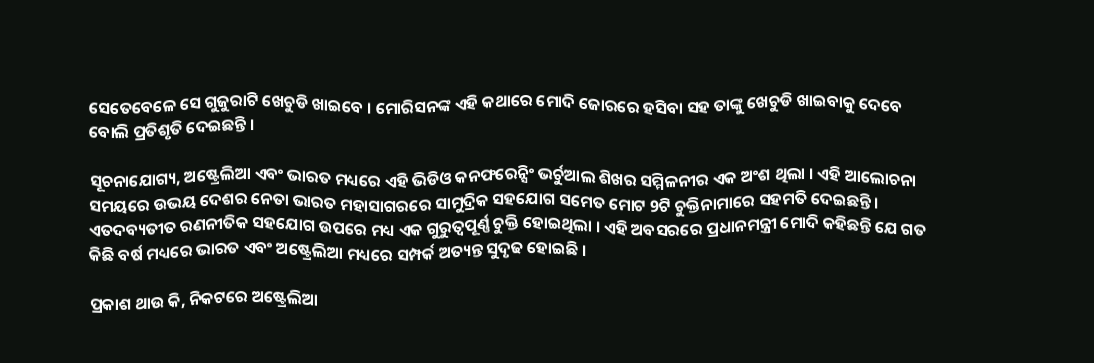ସେତେବେଳେ ସେ ଗୁଜୁରାଟି ଖେଚୁଡି ଖାଇବେ । ମୋରିସନଙ୍କ ଏହି କଥାରେ ମୋଦି ଜୋରରେ ହସିବା ସହ ତାଙ୍କୁ ଖେଚୁଡି ଖାଇବାକୁ ଦେବେ ବୋଲି ପ୍ରତିଶୃତି ଦେଇଛନ୍ତି ।

ସୂଚନାଯୋଗ୍ୟ, ଅଷ୍ଟ୍ରେଲିଆ ଏବଂ ଭାରତ ମଧ୍ୟରେ ଏହି ଭିଡିଓ କନଫରେନ୍ସିଂ ଭର୍ଚୁଆଲ ଶିଖର ସମ୍ମିଳନୀର ଏକ ଅଂଶ ଥିଲା । ଏହି ଆଲୋଚନା ସମୟରେ ଉଭୟ ଦେଶର ନେତା ଭାରତ ମହାସାଗରରେ ସାମୁଦ୍ରିକ ସହଯୋଗ ସମେତ ମୋଟ 9ଟି ଚୁକ୍ତିନାମାରେ ସହମତି ଦେଇଛନ୍ତି । ଏତଦବ୍ୟତୀତ ରଣନୀତିକ ସହଯୋଗ ଉପରେ ମଧ୍ୟ ଏକ ଗୁରୁତ୍ୱପୂର୍ଣ୍ଣ ଚୁକ୍ତି ହୋଇଥିଲା । ଏହି ଅବସରରେ ପ୍ରଧାନମନ୍ତ୍ରୀ ମୋଦି କହିଛନ୍ତି ଯେ ଗତ କିଛି ବର୍ଷ ମଧ୍ୟରେ ଭାରତ ଏବଂ ଅଷ୍ଟ୍ରେଲିଆ ମଧ୍ୟରେ ସମ୍ପର୍କ ଅତ୍ୟନ୍ତ ସୁଦୃଢ ହୋଇଛି ।

ପ୍ରକାଶ ଥାଉ କି, ନିକଟରେ ଅଷ୍ଟ୍ରେଲିଆ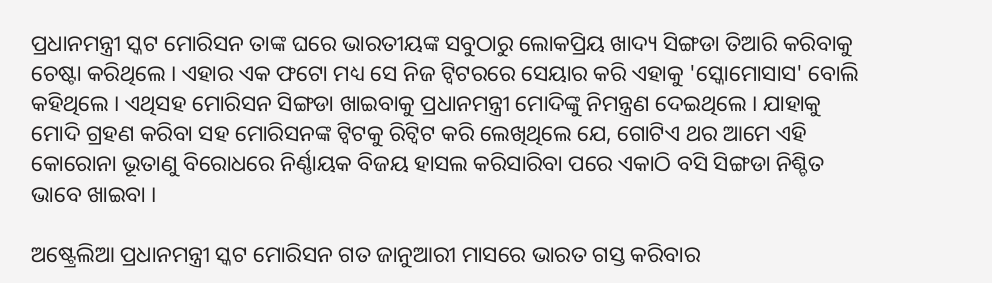ପ୍ରଧାନମନ୍ତ୍ରୀ ସ୍କଟ ମୋରିସନ ତାଙ୍କ ଘରେ ଭାରତୀୟଙ୍କ ସବୁଠାରୁ ଲୋକପ୍ରିୟ ଖାଦ୍ୟ ସିଙ୍ଗଡା ତିଆରି କରିବାକୁ ଚେଷ୍ଟା କରିଥିଲେ । ଏହାର ଏକ ଫଟୋ ମଧ୍ୟ ସେ ନିଜ ଟ୍ୱିଟରରେ ସେୟାର କରି ଏହାକୁ 'ସ୍କୋମୋସାସ' ବୋଲି କହିଥିଲେ । ଏଥିସହ ମୋରିସନ ସିଙ୍ଗଡା ଖାଇବାକୁ ପ୍ରଧାନମନ୍ତ୍ରୀ ମୋଦିଙ୍କୁ ନିମନ୍ତ୍ରଣ ଦେଇଥିଲେ । ଯାହାକୁ ମୋଦି ଗ୍ରହଣ କରିବା ସହ ମୋରିସନଙ୍କ ଟ୍ବିଟକୁ ରିଟ୍ବିଟ କରି ଲେଖିଥିଲେ ଯେ, ଗୋଟିଏ ଥର ଆମେ ଏହି କୋରୋନା ଭୂତାଣୁ ବିରୋଧରେ ନିର୍ଣ୍ଣାୟକ ବିଜୟ ହାସଲ କରିସାରିବା ପରେ ଏକାଠି ବସି ସିଙ୍ଗଡା ନିଶ୍ଚିତ ଭାବେ ଖାଇବା ।

ଅଷ୍ଟ୍ରେଲିଆ ପ୍ରଧାନମନ୍ତ୍ରୀ ସ୍କଟ ମୋରିସନ ଗତ ଜାନୁଆରୀ ମାସରେ ଭାରତ ଗସ୍ତ କରିବାର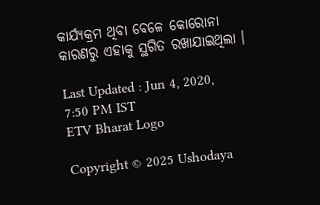କାର୍ଯ୍ୟକ୍ରମ ଥିବା ବେଳେ କୋରୋନା କାରଣରୁ ଏହାକୁ ସ୍ଥଗିତ ରଖାଯାଇଥିଲା ।

Last Updated : Jun 4, 2020, 7:50 PM IST
ETV Bharat Logo

Copyright © 2025 Ushodaya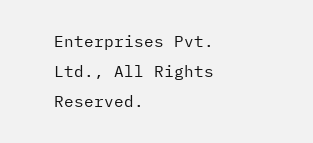Enterprises Pvt. Ltd., All Rights Reserved.